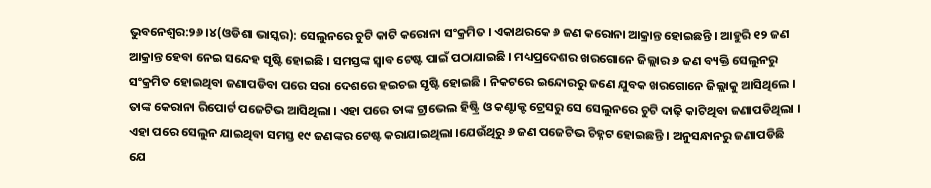ଭୁବନେଶ୍ୱର:୨୬ ।୪(ଓଡିଶା ଭାସ୍କର): ସେଲୁନରେ ଚୁଟି କାଟି କରୋନା ସଂକ୍ରମିତ । ଏକାଥରକେ ୬ ଜଣ କରୋନା ଆକ୍ରାନ୍ତ ହୋଇଛନ୍ତି । ଆହୁରି ୧୨ ଜଣ ଆକ୍ରାନ୍ତ ହେବା ନେଇ ସନ୍ଦେହ ସୃଷ୍ଟି ହୋଇଛି । ସମସ୍ତଙ୍କ ସ୍ୱାବ ଟେଷ୍ଟ ପାଇଁ ପଠାଯାଇଛି । ମଧ୍ୟପ୍ରଦେଶର ଖରଗୋନେ ଜିଲ୍ଲାର ୬ ଜଣ ବ୍ୟକ୍ତି ସେଲୁନରୁ ସଂକ୍ରମିତ ହୋଇଥିବା ଜଣାପଡିବା ପରେ ସରା ଦେଶରେ ହଇଚଇ ସୃଷ୍ଟି ହୋଇଛି । ନିକଟରେ ଇନ୍ଦୋରରୁ ଜଣେ ଯୁବକ ଖରଗୋନେ ଜିଲ୍ଲାକୁ ଆସିଥିଲେ । ତାଙ୍କ କେରାନା ରିପୋର୍ଟ ପଜେଟିଭ ଆସିଥିଲା । ଏହା ପରେ ତାଙ୍କ ଟ୍ରାଭେଲ ହିଷ୍ଟ୍ରି ଓ କଣ୍ଟାକ୍ଟ ଟ୍ରେସରୁ ସେ ସେଲୁନରେ ଚୁଟି ଦାଢ଼ି କାଟିଥିବା ଜଣାପଡିଥିଲା ।
ଏହା ପରେ ସେଲୁନ ଯାଇଥିବା ସମସ୍ତ ୧୯ ଜଣଙ୍କର ଟେଷ୍ଟ କରାଯାଇଥିଲା ।ଯେଉଁଥିରୁ ୬ ଜଣ ପଜେଟିଭ ଚିହ୍ନଟ ହୋଇଛନ୍ତି । ଅନୁସନ୍ଧାନରୁ ଜଣାପଡିଛି ଯେ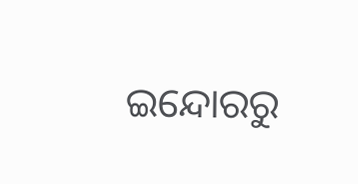ଇନ୍ଦୋରରୁ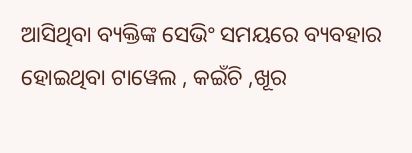ଆସିଥିବା ବ୍ୟକ୍ତିଙ୍କ ସେଭିଂ ସମୟରେ ବ୍ୟବହାର ହୋଇଥିବା ଟାୱେଲ , କଇଁଚି ,ଖୂର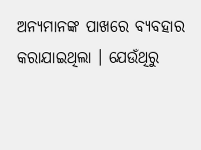ଅନ୍ୟମାନଙ୍କ ପାଖରେ ବ୍ୟବହାର କରାଯାଇଥିଲା । ଯେଉଁଥିରୁ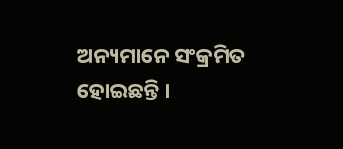ଅନ୍ୟମାନେ ସଂକ୍ରମିତ ହୋଇଛନ୍ତି ।